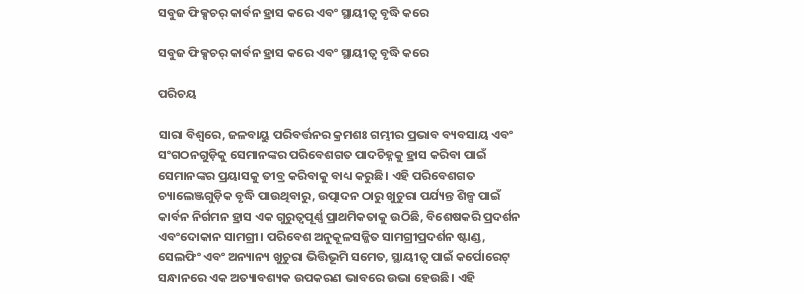ସବୁଜ ଫିକ୍ସଚର୍ କାର୍ବନ ହ୍ରାସ କରେ ଏବଂ ସ୍ଥାୟୀତ୍ୱ ବୃଦ୍ଧି କରେ

ସବୁଜ ଫିକ୍ସଚର୍ କାର୍ବନ ହ୍ରାସ କରେ ଏବଂ ସ୍ଥାୟୀତ୍ୱ ବୃଦ୍ଧି କରେ

ପରିଚୟ

ସାରା ବିଶ୍ୱରେ, ଜଳବାୟୁ ପରିବର୍ତ୍ତନର କ୍ରମଶଃ ଗମ୍ଭୀର ପ୍ରଭାବ ବ୍ୟବସାୟ ଏବଂ ସଂଗଠନଗୁଡ଼ିକୁ ସେମାନଙ୍କର ପରିବେଶଗତ ପାଦଚିହ୍ନକୁ ହ୍ରାସ କରିବା ପାଇଁ ସେମାନଙ୍କର ପ୍ରୟାସକୁ ତୀବ୍ର କରିବାକୁ ବାଧ୍ୟ କରୁଛି। ଏହି ପରିବେଶଗତ ଚ୍ୟାଲେଞ୍ଜଗୁଡ଼ିକ ବୃଦ୍ଧି ପାଉଥିବାରୁ, ଉତ୍ପାଦନ ଠାରୁ ଖୁଚୁରା ପର୍ଯ୍ୟନ୍ତ ଶିଳ୍ପ ପାଇଁ କାର୍ବନ ନିର୍ଗମନ ହ୍ରାସ ଏକ ଗୁରୁତ୍ୱପୂର୍ଣ୍ଣ ପ୍ରାଥମିକତାକୁ ଉଠିଛି, ବିଶେଷକରି ପ୍ରଦର୍ଶନ ଏବଂଦୋକାନ ସାମଗ୍ରୀ। ପରିବେଶ ଅନୁକୂଳସଜ୍ଜିତ ସାମଗ୍ରୀପ୍ରଦର୍ଶନ ଷ୍ଟାଣ୍ଡ, ସେଲଫିଂ ଏବଂ ଅନ୍ୟାନ୍ୟ ଖୁଚୁରା ଭିତ୍ତିଭୂମି ସମେତ, ସ୍ଥାୟୀତ୍ୱ ପାଇଁ କର୍ପୋରେଟ୍ ସନ୍ଧାନରେ ଏକ ଅତ୍ୟାବଶ୍ୟକ ଉପକରଣ ଭାବରେ ଉଭା ହେଉଛି। ଏହି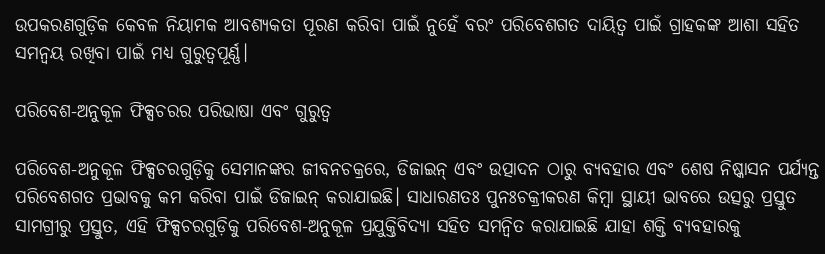ଉପକରଣଗୁଡ଼ିକ କେବଳ ନିୟାମକ ଆବଶ୍ୟକତା ପୂରଣ କରିବା ପାଇଁ ନୁହେଁ ବରଂ ପରିବେଶଗତ ଦାୟିତ୍ୱ ପାଇଁ ଗ୍ରାହକଙ୍କ ଆଶା ସହିତ ସମନ୍ୱୟ ରଖିବା ପାଇଁ ମଧ୍ୟ ଗୁରୁତ୍ୱପୂର୍ଣ୍ଣ।

ପରିବେଶ-ଅନୁକୂଳ ଫିକ୍ସଚରର ପରିଭାଷା ଏବଂ ଗୁରୁତ୍ୱ

ପରିବେଶ-ଅନୁକୂଳ ଫିକ୍ସଚରଗୁଡ଼ିକୁ ସେମାନଙ୍କର ଜୀବନଚକ୍ରରେ, ଡିଜାଇନ୍ ଏବଂ ଉତ୍ପାଦନ ଠାରୁ ବ୍ୟବହାର ଏବଂ ଶେଷ ନିଷ୍କାସନ ପର୍ଯ୍ୟନ୍ତ ପରିବେଶଗତ ପ୍ରଭାବକୁ କମ କରିବା ପାଇଁ ଡିଜାଇନ୍ କରାଯାଇଛି। ସାଧାରଣତଃ ପୁନଃଚକ୍ରୀକରଣ କିମ୍ବା ସ୍ଥାୟୀ ଭାବରେ ଉତ୍ସରୁ ପ୍ରସ୍ତୁତ ସାମଗ୍ରୀରୁ ପ୍ରସ୍ତୁତ, ଏହି ଫିକ୍ସଚରଗୁଡ଼ିକୁ ପରିବେଶ-ଅନୁକୂଳ ପ୍ରଯୁକ୍ତିବିଦ୍ୟା ସହିତ ସମନ୍ୱିତ କରାଯାଇଛି ଯାହା ଶକ୍ତି ବ୍ୟବହାରକୁ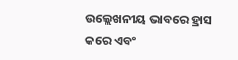ଉଲ୍ଲେଖନୀୟ ଭାବରେ ହ୍ରାସ କରେ ଏବଂ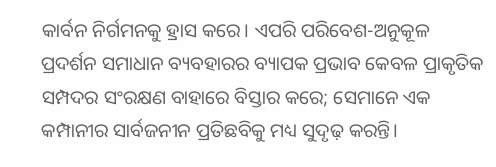କାର୍ବନ ନିର୍ଗମନକୁ ହ୍ରାସ କରେ। ଏପରି ପରିବେଶ-ଅନୁକୂଳ ପ୍ରଦର୍ଶନ ସମାଧାନ ବ୍ୟବହାରର ବ୍ୟାପକ ପ୍ରଭାବ କେବଳ ପ୍ରାକୃତିକ ସମ୍ପଦର ସଂରକ୍ଷଣ ବାହାରେ ବିସ୍ତାର କରେ; ସେମାନେ ଏକ କମ୍ପାନୀର ସାର୍ବଜନୀନ ପ୍ରତିଛବିକୁ ମଧ୍ୟ ସୁଦୃଢ଼ କରନ୍ତି।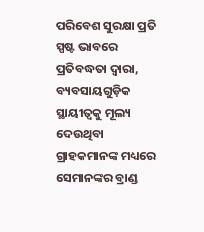ପରିବେଶ ସୁରକ୍ଷା ପ୍ରତି ସ୍ପଷ୍ଟ ଭାବରେ ପ୍ରତିବଦ୍ଧତା ଦ୍ୱାରା, ବ୍ୟବସାୟଗୁଡ଼ିକ ସ୍ଥାୟୀତ୍ୱକୁ ମୂଲ୍ୟ ଦେଉଥିବା ଗ୍ରାହକମାନଙ୍କ ମଧ୍ୟରେ ସେମାନଙ୍କର ବ୍ରାଣ୍ଡ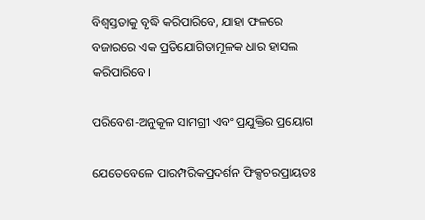ବିଶ୍ୱସ୍ତତାକୁ ବୃଦ୍ଧି କରିପାରିବେ, ଯାହା ଫଳରେ ବଜାରରେ ଏକ ପ୍ରତିଯୋଗିତାମୂଳକ ଧାର ହାସଲ କରିପାରିବେ।

ପରିବେଶ-ଅନୁକୂଳ ସାମଗ୍ରୀ ଏବଂ ପ୍ରଯୁକ୍ତିର ପ୍ରୟୋଗ

ଯେତେବେଳେ ପାରମ୍ପରିକପ୍ରଦର୍ଶନ ଫିକ୍ସଚରପ୍ରାୟତଃ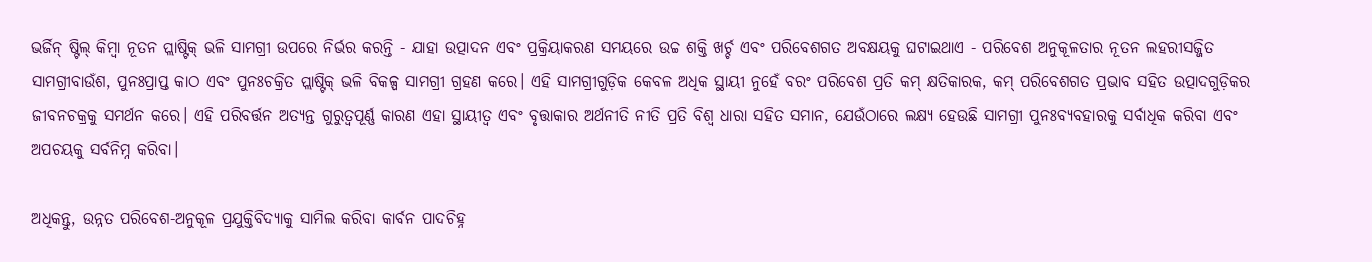ଭର୍ଜିନ୍ ଷ୍ଟିଲ୍ କିମ୍ବା ନୂତନ ପ୍ଲାଷ୍ଟିକ୍ ଭଳି ସାମଗ୍ରୀ ଉପରେ ନିର୍ଭର କରନ୍ତି - ଯାହା ଉତ୍ପାଦନ ଏବଂ ପ୍ରକ୍ରିୟାକରଣ ସମୟରେ ଉଚ୍ଚ ଶକ୍ତି ଖର୍ଚ୍ଚ ଏବଂ ପରିବେଶଗତ ଅବକ୍ଷୟକୁ ଘଟାଇଥାଏ - ପରିବେଶ ଅନୁକୂଳତାର ନୂତନ ଲହରୀସଜ୍ଜିତ ସାମଗ୍ରୀବାଉଁଶ, ପୁନଃପ୍ରାପ୍ତ କାଠ ଏବଂ ପୁନଃଚକ୍ରିତ ପ୍ଲାଷ୍ଟିକ୍ ଭଳି ବିକଳ୍ପ ସାମଗ୍ରୀ ଗ୍ରହଣ କରେ। ଏହି ସାମଗ୍ରୀଗୁଡ଼ିକ କେବଳ ଅଧିକ ସ୍ଥାୟୀ ନୁହେଁ ବରଂ ପରିବେଶ ପ୍ରତି କମ୍ କ୍ଷତିକାରକ, କମ୍ ପରିବେଶଗତ ପ୍ରଭାବ ସହିତ ଉତ୍ପାଦଗୁଡ଼ିକର ଜୀବନଚକ୍ରକୁ ସମର୍ଥନ କରେ। ଏହି ପରିବର୍ତ୍ତନ ଅତ୍ୟନ୍ତ ଗୁରୁତ୍ୱପୂର୍ଣ୍ଣ କାରଣ ଏହା ସ୍ଥାୟୀତ୍ୱ ଏବଂ ବୃତ୍ତାକାର ଅର୍ଥନୀତି ନୀତି ପ୍ରତି ବିଶ୍ୱ ଧାରା ସହିତ ସମାନ, ଯେଉଁଠାରେ ଲକ୍ଷ୍ୟ ହେଉଛି ସାମଗ୍ରୀ ପୁନଃବ୍ୟବହାରକୁ ସର୍ବାଧିକ କରିବା ଏବଂ ଅପଚୟକୁ ସର୍ବନିମ୍ନ କରିବା।

ଅଧିକନ୍ତୁ, ଉନ୍ନତ ପରିବେଶ-ଅନୁକୂଳ ପ୍ରଯୁକ୍ତିବିଦ୍ୟାକୁ ସାମିଲ କରିବା କାର୍ବନ ପାଦଚିହ୍ନ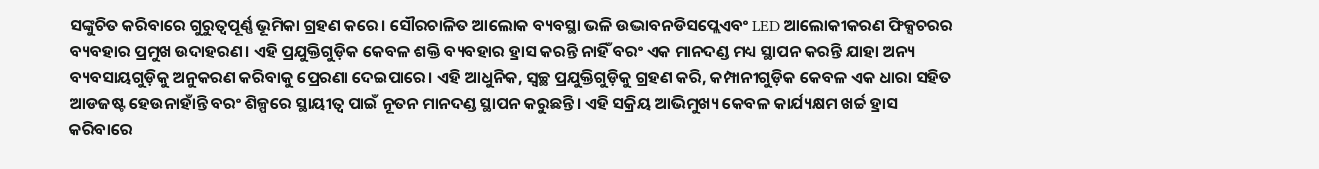ସଙ୍କୁଚିତ କରିବାରେ ଗୁରୁତ୍ୱପୂର୍ଣ୍ଣ ଭୂମିକା ଗ୍ରହଣ କରେ। ସୌରଚାଳିତ ଆଲୋକ ବ୍ୟବସ୍ଥା ଭଳି ଉଦ୍ଭାବନଡିସପ୍ଲେଏବଂ LED ଆଲୋକୀକରଣ ଫିକ୍ସଚରର ବ୍ୟବହାର ପ୍ରମୁଖ ଉଦାହରଣ। ଏହି ପ୍ରଯୁକ୍ତିଗୁଡ଼ିକ କେବଳ ଶକ୍ତି ବ୍ୟବହାର ହ୍ରାସ କରନ୍ତି ନାହିଁ ବରଂ ଏକ ମାନଦଣ୍ଡ ମଧ୍ୟ ସ୍ଥାପନ କରନ୍ତି ଯାହା ଅନ୍ୟ ବ୍ୟବସାୟଗୁଡ଼ିକୁ ଅନୁକରଣ କରିବାକୁ ପ୍ରେରଣା ଦେଇପାରେ। ଏହି ଆଧୁନିକ, ସ୍ୱଚ୍ଛ ପ୍ରଯୁକ୍ତିଗୁଡ଼ିକୁ ଗ୍ରହଣ କରି, କମ୍ପାନୀଗୁଡ଼ିକ କେବଳ ଏକ ଧାରା ସହିତ ଆଡଜଷ୍ଟ ହେଉନାହାଁନ୍ତି ବରଂ ଶିଳ୍ପରେ ସ୍ଥାୟୀତ୍ୱ ପାଇଁ ନୂତନ ମାନଦଣ୍ଡ ସ୍ଥାପନ କରୁଛନ୍ତି। ଏହି ସକ୍ରିୟ ଆଭିମୁଖ୍ୟ କେବଳ କାର୍ଯ୍ୟକ୍ଷମ ଖର୍ଚ୍ଚ ହ୍ରାସ କରିବାରେ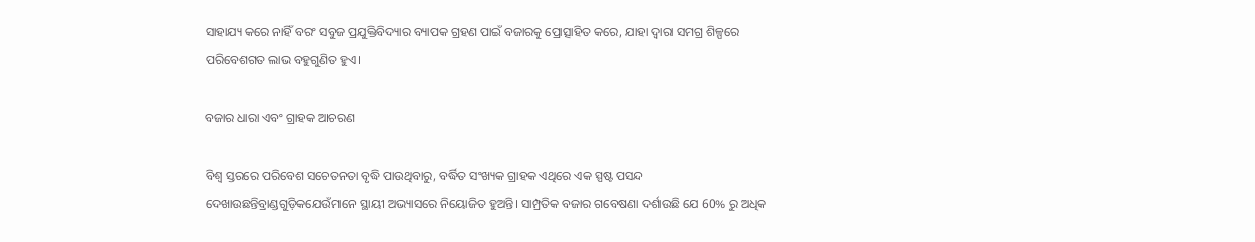ସାହାଯ୍ୟ କରେ ନାହିଁ ବରଂ ସବୁଜ ପ୍ରଯୁକ୍ତିବିଦ୍ୟାର ବ୍ୟାପକ ଗ୍ରହଣ ପାଇଁ ବଜାରକୁ ପ୍ରୋତ୍ସାହିତ କରେ, ଯାହା ଦ୍ୱାରା ସମଗ୍ର ଶିଳ୍ପରେ ପରିବେଶଗତ ଲାଭ ବହୁଗୁଣିତ ହୁଏ।

ବଜାର ଧାରା ଏବଂ ଗ୍ରାହକ ଆଚରଣ

ବିଶ୍ୱ ସ୍ତରରେ ପରିବେଶ ସଚେତନତା ବୃଦ୍ଧି ପାଉଥିବାରୁ, ବର୍ଦ୍ଧିତ ସଂଖ୍ୟକ ଗ୍ରାହକ ଏଥିରେ ଏକ ସ୍ପଷ୍ଟ ପସନ୍ଦ ଦେଖାଉଛନ୍ତିବ୍ରାଣ୍ଡଗୁଡ଼ିକଯେଉଁମାନେ ସ୍ଥାୟୀ ଅଭ୍ୟାସରେ ନିୟୋଜିତ ହୁଅନ୍ତି। ସାମ୍ପ୍ରତିକ ବଜାର ଗବେଷଣା ଦର୍ଶାଉଛି ଯେ 60% ରୁ ଅଧିକ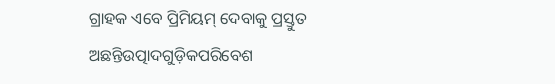ଗ୍ରାହକ ଏବେ ପ୍ରିମିୟମ୍ ଦେବାକୁ ପ୍ରସ୍ତୁତ ଅଛନ୍ତିଉତ୍ପାଦଗୁଡ଼ିକପରିବେଶ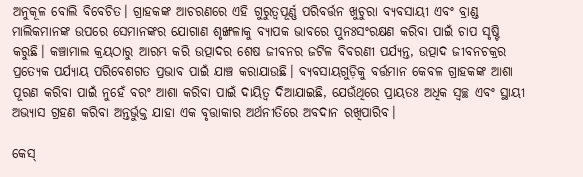ଅନୁକୂଳ ବୋଲି ବିବେଚିତ। ଗ୍ରାହକଙ୍କ ଆଚରଣରେ ଏହି ଗୁରୁତ୍ୱପୂର୍ଣ୍ଣ ପରିବର୍ତ୍ତନ ଖୁଚୁରା ବ୍ୟବସାୟୀ ଏବଂ ବ୍ରାଣ୍ଡ ମାଲିକମାନଙ୍କ ଉପରେ ସେମାନଙ୍କର ଯୋଗାଣ ଶୃଙ୍ଖଳାକୁ ବ୍ୟାପକ ଭାବରେ ପୁନଃସଂରକ୍ଷଣ କରିବା ପାଇଁ ଚାପ ସୃଷ୍ଟି କରୁଛି। କଞ୍ଚାମାଲ କ୍ରୟଠାରୁ ଆରମ୍ଭ କରି ଉତ୍ପାଦର ଶେଷ ଜୀବନର ଜଟିଳ ବିବରଣୀ ପର୍ଯ୍ୟନ୍ତ, ଉତ୍ପାଦ ଜୀବନଚକ୍ରର ପ୍ରତ୍ୟେକ ପର୍ଯ୍ୟାୟ ପରିବେଶଗତ ପ୍ରଭାବ ପାଇଁ ଯାଞ୍ଚ କରାଯାଉଛି। ବ୍ୟବସାୟଗୁଡ଼ିକୁ ବର୍ତ୍ତମାନ କେବଳ ଗ୍ରାହକଙ୍କ ଆଶା ପୂରଣ କରିବା ପାଇଁ ନୁହେଁ ବରଂ ଆଶା କରିବା ପାଇଁ ଦାୟିତ୍ୱ ଦିଆଯାଇଛି, ଯେଉଁଥିରେ ପ୍ରାୟତଃ ଅଧିକ ସ୍ୱଚ୍ଛ ଏବଂ ସ୍ଥାୟୀ ଅଭ୍ୟାସ ଗ୍ରହଣ କରିବା ଅନ୍ତର୍ଭୁକ୍ତ ଯାହା ଏକ ବୃତ୍ତାକାର ଅର୍ଥନୀତିରେ ଅବଦାନ ରଖିପାରିବ।

କେସ୍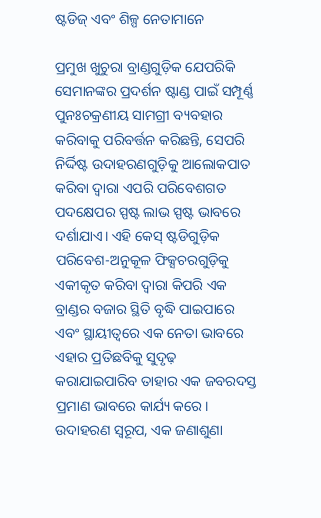ଷ୍ଟଡିଜ୍ ଏବଂ ଶିଳ୍ପ ନେତାମାନେ

ପ୍ରମୁଖ ଖୁଚୁରା ବ୍ରାଣ୍ଡଗୁଡ଼ିକ ଯେପରିକି ସେମାନଙ୍କର ପ୍ରଦର୍ଶନ ଷ୍ଟାଣ୍ଡ ପାଇଁ ସମ୍ପୂର୍ଣ୍ଣ ପୁନଃଚକ୍ରଣୀୟ ସାମଗ୍ରୀ ବ୍ୟବହାର କରିବାକୁ ପରିବର୍ତ୍ତନ କରିଛନ୍ତି, ସେପରି ନିର୍ଦ୍ଦିଷ୍ଟ ଉଦାହରଣଗୁଡ଼ିକୁ ଆଲୋକପାତ କରିବା ଦ୍ୱାରା ଏପରି ପରିବେଶଗତ ପଦକ୍ଷେପର ସ୍ପଷ୍ଟ ଲାଭ ସ୍ପଷ୍ଟ ଭାବରେ ଦର୍ଶାଯାଏ। ଏହି କେସ୍ ଷ୍ଟଡିଗୁଡ଼ିକ ପରିବେଶ-ଅନୁକୂଳ ଫିକ୍ସଚରଗୁଡ଼ିକୁ ଏକୀକୃତ କରିବା ଦ୍ୱାରା କିପରି ଏକ ବ୍ରାଣ୍ଡର ବଜାର ସ୍ଥିତି ବୃଦ୍ଧି ପାଇପାରେ ଏବଂ ସ୍ଥାୟୀତ୍ୱରେ ଏକ ନେତା ଭାବରେ ଏହାର ପ୍ରତିଛବିକୁ ସୁଦୃଢ଼ କରାଯାଇପାରିବ ତାହାର ଏକ ଜବରଦସ୍ତ ପ୍ରମାଣ ଭାବରେ କାର୍ଯ୍ୟ କରେ। ଉଦାହରଣ ସ୍ୱରୂପ, ଏକ ଜଣାଶୁଣା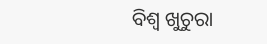ବିଶ୍ୱ ଖୁଚୁରା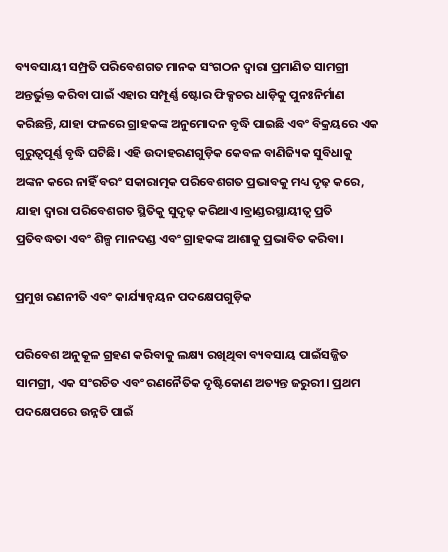ବ୍ୟବସାୟୀ ସମ୍ପ୍ରତି ପରିବେଶଗତ ମାନକ ସଂଗଠନ ଦ୍ୱାରା ପ୍ରମାଣିତ ସାମଗ୍ରୀ ଅନ୍ତର୍ଭୁକ୍ତ କରିବା ପାଇଁ ଏହାର ସମ୍ପୂର୍ଣ୍ଣ ଷ୍ଟୋର ଫିକ୍ସଚର ଧାଡ଼ିକୁ ପୁନଃନିର୍ମାଣ କରିଛନ୍ତି, ଯାହା ଫଳରେ ଗ୍ରାହକଙ୍କ ଅନୁମୋଦନ ବୃଦ୍ଧି ପାଇଛି ଏବଂ ବିକ୍ରୟରେ ଏକ ଗୁରୁତ୍ୱପୂର୍ଣ୍ଣ ବୃଦ୍ଧି ଘଟିଛି। ଏହି ଉଦାହରଣଗୁଡ଼ିକ କେବଳ ବାଣିଜ୍ୟିକ ସୁବିଧାକୁ ଅଙ୍କନ କରେ ନାହିଁ ବରଂ ସକାରାତ୍ମକ ପରିବେଶଗତ ପ୍ରଭାବକୁ ମଧ୍ୟ ଦୃଢ଼ କରେ, ଯାହା ଦ୍ୱାରା ପରିବେଶଗତ ସ୍ଥିତିକୁ ସୁଦୃଢ଼ କରିଥାଏ।ବ୍ରାଣ୍ଡରସ୍ଥାୟୀତ୍ୱ ପ୍ରତି ପ୍ରତିବଦ୍ଧତା ଏବଂ ଶିଳ୍ପ ମାନଦଣ୍ଡ ଏବଂ ଗ୍ରାହକଙ୍କ ଆଶାକୁ ପ୍ରଭାବିତ କରିବା।

ପ୍ରମୁଖ ରଣନୀତି ଏବଂ କାର୍ଯ୍ୟାନ୍ୱୟନ ପଦକ୍ଷେପଗୁଡ଼ିକ

ପରିବେଶ ଅନୁକୂଳ ଗ୍ରହଣ କରିବାକୁ ଲକ୍ଷ୍ୟ ରଖିଥିବା ବ୍ୟବସାୟ ପାଇଁସଜ୍ଜିତ ସାମଗ୍ରୀ, ଏକ ସଂରଚିତ ଏବଂ ରଣନୈତିକ ଦୃଷ୍ଟିକୋଣ ଅତ୍ୟନ୍ତ ଜରୁରୀ। ପ୍ରଥମ ପଦକ୍ଷେପରେ ଉନ୍ନତି ପାଇଁ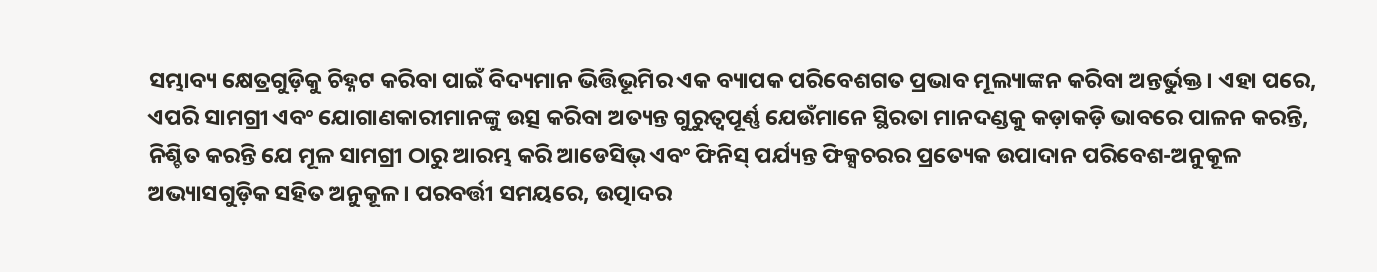ସମ୍ଭାବ୍ୟ କ୍ଷେତ୍ରଗୁଡ଼ିକୁ ଚିହ୍ନଟ କରିବା ପାଇଁ ବିଦ୍ୟମାନ ଭିତ୍ତିଭୂମିର ଏକ ବ୍ୟାପକ ପରିବେଶଗତ ପ୍ରଭାବ ମୂଲ୍ୟାଙ୍କନ କରିବା ଅନ୍ତର୍ଭୁକ୍ତ। ଏହା ପରେ, ଏପରି ସାମଗ୍ରୀ ଏବଂ ଯୋଗାଣକାରୀମାନଙ୍କୁ ଉତ୍ସ କରିବା ଅତ୍ୟନ୍ତ ଗୁରୁତ୍ୱପୂର୍ଣ୍ଣ ଯେଉଁମାନେ ସ୍ଥିରତା ମାନଦଣ୍ଡକୁ କଡ଼ାକଡ଼ି ଭାବରେ ପାଳନ କରନ୍ତି, ନିଶ୍ଚିତ କରନ୍ତି ଯେ ମୂଳ ସାମଗ୍ରୀ ଠାରୁ ଆରମ୍ଭ କରି ଆଡେସିଭ୍ ଏବଂ ଫିନିସ୍ ପର୍ଯ୍ୟନ୍ତ ଫିକ୍ସଚରର ପ୍ରତ୍ୟେକ ଉପାଦାନ ପରିବେଶ-ଅନୁକୂଳ ଅଭ୍ୟାସଗୁଡ଼ିକ ସହିତ ଅନୁକୂଳ। ପରବର୍ତ୍ତୀ ସମୟରେ, ଉତ୍ପାଦର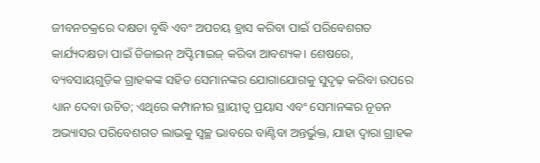ଜୀବନଚକ୍ରରେ ଦକ୍ଷତା ବୃଦ୍ଧି ଏବଂ ଅପଚୟ ହ୍ରାସ କରିବା ପାଇଁ ପରିବେଶଗତ କାର୍ଯ୍ୟଦକ୍ଷତା ପାଇଁ ଡିଜାଇନ୍ ଅପ୍ଟିମାଇଜ୍ କରିବା ଆବଶ୍ୟକ। ଶେଷରେ, ବ୍ୟବସାୟଗୁଡ଼ିକ ଗ୍ରାହକଙ୍କ ସହିତ ସେମାନଙ୍କର ଯୋଗାଯୋଗକୁ ସୁଦୃଢ଼ କରିବା ଉପରେ ଧ୍ୟାନ ଦେବା ଉଚିତ; ଏଥିରେ କମ୍ପାନୀର ସ୍ଥାୟୀତ୍ୱ ପ୍ରୟାସ ଏବଂ ସେମାନଙ୍କର ନୂତନ ଅଭ୍ୟାସର ପରିବେଶଗତ ଲାଭକୁ ସ୍ୱଚ୍ଛ ଭାବରେ ବାଣ୍ଟିବା ଅନ୍ତର୍ଭୁକ୍ତ, ଯାହା ଦ୍ଵାରା ଗ୍ରାହକ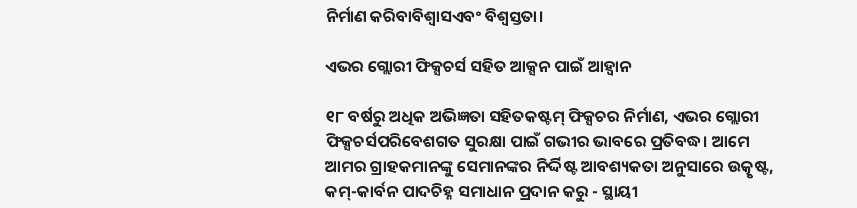ନିର୍ମାଣ କରିବାବିଶ୍ୱାସଏବଂ ବିଶ୍ୱସ୍ତତା।

ଏଭର ଗ୍ଲୋରୀ ଫିକ୍ସଚର୍ସ ସହିତ ଆକ୍ସନ ପାଇଁ ଆହ୍ୱାନ

୧୮ ବର୍ଷରୁ ଅଧିକ ଅଭିଜ୍ଞତା ସହିତକଷ୍ଟମ୍ ଫିକ୍ସଚର ନିର୍ମାଣ, ଏଭର ଗ୍ଲୋରୀ ଫିକ୍ସଚର୍ସପରିବେଶଗତ ସୁରକ୍ଷା ପାଇଁ ଗଭୀର ଭାବରେ ପ୍ରତିବଦ୍ଧ। ଆମେ ଆମର ଗ୍ରାହକମାନଙ୍କୁ ସେମାନଙ୍କର ନିର୍ଦ୍ଦିଷ୍ଟ ଆବଶ୍ୟକତା ଅନୁସାରେ ଉତ୍କୃଷ୍ଟ, କମ୍-କାର୍ବନ ପାଦଚିହ୍ନ ସମାଧାନ ପ୍ରଦାନ କରୁ - ସ୍ଥାୟୀ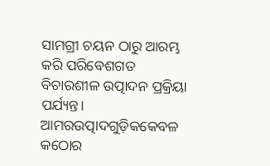ସାମଗ୍ରୀ ଚୟନ ଠାରୁ ଆରମ୍ଭ କରି ପରିବେଶଗତ ବିଚାରଶୀଳ ଉତ୍ପାଦନ ପ୍ରକ୍ରିୟା ପର୍ଯ୍ୟନ୍ତ। ଆମରଉତ୍ପାଦଗୁଡ଼ିକକେବଳ କଠୋର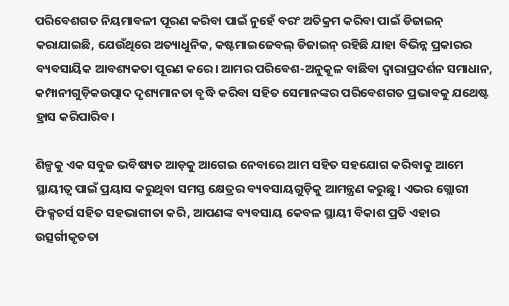ପରିବେଶଗତ ନିୟମାବଳୀ ପୂରଣ କରିବା ପାଇଁ ନୁହେଁ ବରଂ ଅତିକ୍ରମ କରିବା ପାଇଁ ଡିଜାଇନ୍ କରାଯାଇଛି, ଯେଉଁଥିରେ ଅତ୍ୟାଧୁନିକ, କଷ୍ଟମାଇଜେବଲ୍ ଡିଜାଇନ୍ ରହିଛି ଯାହା ବିଭିନ୍ନ ପ୍ରକାରର ବ୍ୟବସାୟିକ ଆବଶ୍ୟକତା ପୂରଣ କରେ। ଆମର ପରିବେଶ-ଅନୁକୂଳ ବାଛିବା ଦ୍ୱାରାପ୍ରଦର୍ଶନ ସମାଧାନ, କମ୍ପାନୀଗୁଡ଼ିକଉତ୍ପାଦ ଦୃଶ୍ୟମାନତା ବୃଦ୍ଧି କରିବା ସହିତ ସେମାନଙ୍କର ପରିବେଶଗତ ପ୍ରଭାବକୁ ଯଥେଷ୍ଟ ହ୍ରାସ କରିପାରିବ।

ଶିଳ୍ପକୁ ଏକ ସବୁଜ ଭବିଷ୍ୟତ ଆଡ଼କୁ ଆଗେଇ ନେବାରେ ଆମ ସହିତ ସହଯୋଗ କରିବାକୁ ଆମେ ସ୍ଥାୟୀତ୍ୱ ପାଇଁ ପ୍ରୟାସ କରୁଥିବା ସମସ୍ତ କ୍ଷେତ୍ରର ବ୍ୟବସାୟଗୁଡ଼ିକୁ ଆମନ୍ତ୍ରଣ କରୁଛୁ। ଏଭର ଗ୍ଲୋରୀ ଫିକ୍ସଚର୍ସ ସହିତ ସହଭାଗୀତା କରି, ଆପଣଙ୍କ ବ୍ୟବସାୟ କେବଳ ସ୍ଥାୟୀ ବିକାଶ ପ୍ରତି ଏହାର ଉତ୍ସର୍ଗୀକୃତତା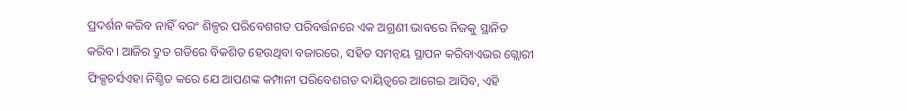ପ୍ରଦର୍ଶନ କରିବ ନାହିଁ ବରଂ ଶିଳ୍ପର ପରିବେଶଗତ ପରିବର୍ତ୍ତନରେ ଏକ ଅଗ୍ରଣୀ ଭାବରେ ନିଜକୁ ସ୍ଥାନିତ କରିବ। ଆଜିର ଦ୍ରୁତ ଗତିରେ ବିକଶିତ ହେଉଥିବା ବଜାରରେ, ସହିତ ସମନ୍ୱୟ ସ୍ଥାପନ କରିବାଏଭର ଗ୍ଲୋରୀ ଫିକ୍ସଚର୍ସଏହା ନିଶ୍ଚିତ କରେ ଯେ ଆପଣଙ୍କ କମ୍ପାନୀ ପରିବେଶଗତ ଦାୟିତ୍ୱରେ ଆଗେଇ ଆସିବ, ଏହି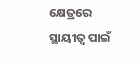କ୍ଷେତ୍ରରେ ସ୍ଥାୟୀତ୍ୱ ପାଇଁ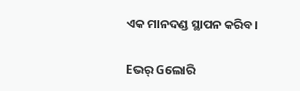ଏକ ମାନଦଣ୍ଡ ସ୍ଥାପନ କରିବ।

Eଭର୍ Gଲୋରି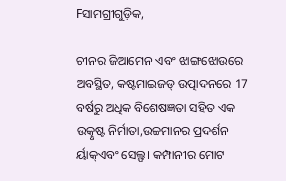Fସାମଗ୍ରୀଗୁଡ଼ିକ,

ଚୀନର ଜିଆମେନ ଏବଂ ଝାଙ୍ଗଝୋଉରେ ଅବସ୍ଥିତ, କଷ୍ଟମାଇଜଡ୍ ଉତ୍ପାଦନରେ 17 ବର୍ଷରୁ ଅଧିକ ବିଶେଷଜ୍ଞତା ସହିତ ଏକ ଉତ୍କୃଷ୍ଟ ନିର୍ମାତା,ଉଚ୍ଚମାନର ପ୍ରଦର୍ଶନ ର୍ୟାକ୍ଏବଂ ସେଲ୍ଫ। କମ୍ପାନୀର ମୋଟ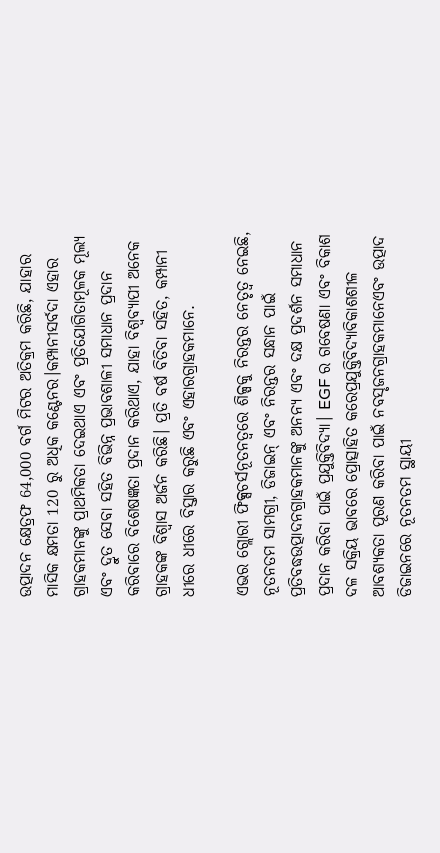ଉତ୍ପାଦନ କ୍ଷେତ୍ରଫ 64,000 ବର୍ଗ ମିଟର ଅତିକ୍ରମ କରିଛି, ଯାହାର ମାସିକ କ୍ଷମତା 120 ରୁ ଅଧିକ କଣ୍ଟେନର।କମ୍ପାନୀସର୍ବଦା ଏହାର ଗ୍ରାହକମାନଙ୍କୁ ପ୍ରାଥମିକତା ଦେଇଥାଏ ଏବଂ ପ୍ରତିଯୋଗିତାମୂଳକ ମୂଲ୍ୟ ଏବଂ ଦ୍ରୁତ ସେବା ସହିତ ବିଭିନ୍ନ ପ୍ରଭାବଶାଳୀ ସମାଧାନ ପ୍ରଦାନ କରିବାରେ ବିଶେଷଜ୍ଞତା ପ୍ରଦାନ କରିଥାଏ, ଯାହା ବିଶ୍ୱବ୍ୟାପୀ ଅନେକ ଗ୍ରାହକଙ୍କ ବିଶ୍ୱାସ ଅର୍ଜନ କରିଛି। ପ୍ରତି ବର୍ଷ ବିତିବା ସହିତ, କମ୍ପାନୀ ଧୀରେ ଧୀରେ ବିସ୍ତାର କରୁଛି ଏବଂ ଏହାରଗ୍ରାହକମାନେ.

ଏଭର ଗ୍ଲୋରୀ ଫିକ୍ସଚର୍ସନୂତନତ୍ୱରେ ଶିଳ୍ପକୁ ନିରନ୍ତର ନେତୃତ୍ୱ ନେଇଛି, ନୂତନତମ ସାମଗ୍ରୀ, ଡିଜାଇନ୍ ଏବଂ ନିରନ୍ତର ସନ୍ଧାନ ପାଇଁ ପ୍ରତିବଦ୍ଧଉତ୍ପାଦନଗ୍ରାହକମାନଙ୍କୁ ଅନନ୍ୟ ଏବଂ ଦକ୍ଷ ପ୍ରଦର୍ଶନ ସମାଧାନ ପ୍ରଦାନ କରିବା ପାଇଁ ପ୍ରଯୁକ୍ତିବିଦ୍ୟା। EGF ର ଗବେଷଣା ଏବଂ ବିକାଶ ଦଳ ସକ୍ରିୟ ଭାବରେ ପ୍ରୋତ୍ସାହିତ କରେପ୍ରଯୁକ୍ତିବିଦ୍ୟାବିକାଶଶୀଳ ଆବଶ୍ୟକତା ପୂରଣ କରିବା ପାଇଁ ନବସୃଜନଗ୍ରାହକମାନେଏବଂ ଉତ୍ପାଦ ଡିଜାଇନରେ ନୂତନତମ ସ୍ଥାୟୀ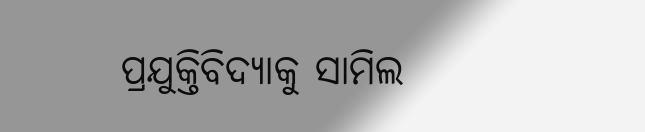ପ୍ରଯୁକ୍ତିବିଦ୍ୟାକୁ ସାମିଲ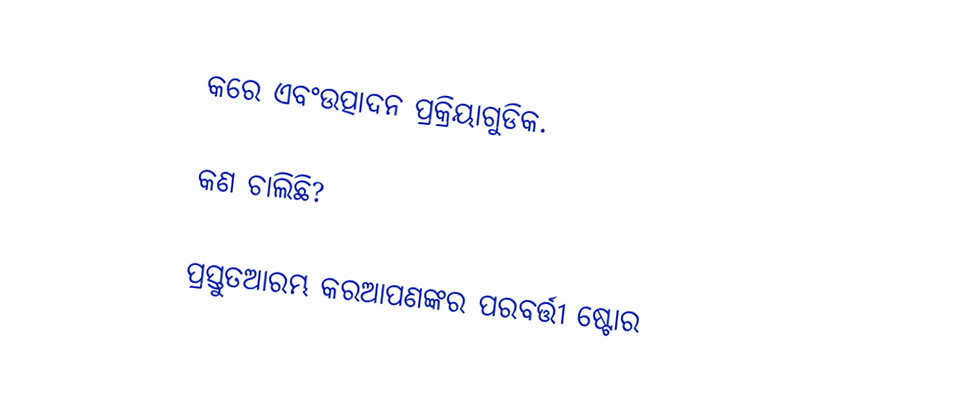କରେ ଏବଂଉତ୍ପାଦନ ପ୍ରକ୍ରିୟାଗୁଡିକ.

କଣ ଚାଲିଛି?

ପ୍ରସ୍ତୁତଆରମ୍ଭ କରଆପଣଙ୍କର ପରବର୍ତ୍ତୀ ଷ୍ଟୋର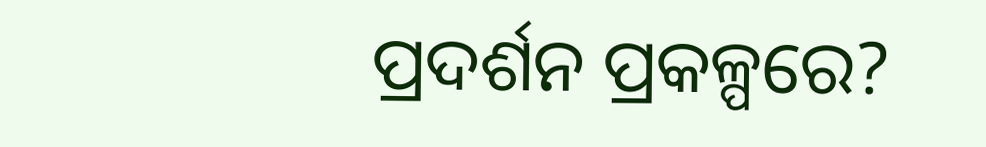ପ୍ରଦର୍ଶନ ପ୍ରକଳ୍ପରେ?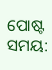ପୋଷ୍ଟ ସମୟ: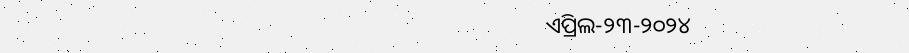ଏପ୍ରିଲ-୨୩-୨୦୨୪